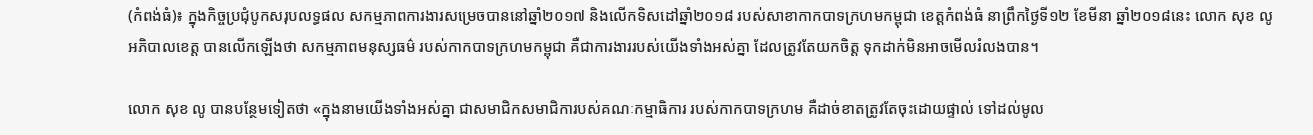(កំពង់ធំ)៖ ក្នុងកិច្ចប្រជុំបូកសរុបលទ្ធផល សកម្មភាពការងារសម្រេចបាននៅឆ្នាំ២០១៧ និងលើកទិសដៅឆ្នាំ២០១៨ របស់សាខាកាកបាទក្រហមកម្ពុជា ខេត្តកំពង់ធំ នាព្រឹកថ្ងៃទី១២ ខែមីនា ឆ្នាំ២០១៨នេះ លោក សុខ លូ អភិបាលខេត្ត បានលើកឡើងថា សកម្មភាពមនុស្សធម៌ របស់កាកបាទក្រហមកម្ពុជា គឺជាការងាររបស់យើងទាំងអស់គ្នា ដែលត្រូវតែយកចិត្ត ទុកដាក់មិនអាចមើលរំលងបាន។

លោក សុខ លូ បានបន្ថែមទៀតថា «ក្នុងនាមយើងទាំងអស់គ្នា ជាសមាជិកសមាជិការបស់គណៈកម្មាធិការ របស់កាកបាទក្រហម គឺដាច់ខាតត្រូវតែចុះដោយផ្ទាល់ ទៅដល់មូល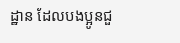ដ្ឋាន ដែលបងប្អូនជួ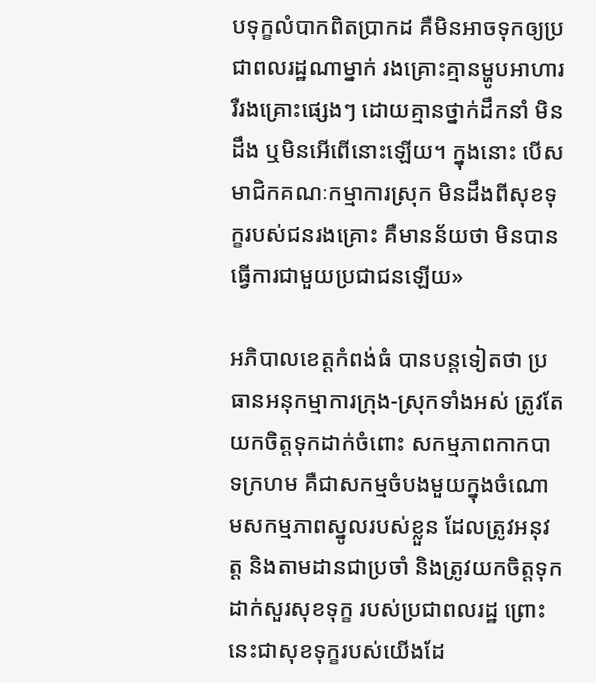បទុក្ខលំបាកពិតប្រាកដ គឺមិនអាចទុកឲ្យប្រជាពលរដ្ឋណាម្នាក់ រងគ្រោះគ្មានម្ហូបអាហារ រឺរងគ្រោះផ្សេងៗ ដោយគ្មានថ្នាក់ដឹកនាំ មិនដឹង ឬមិនអើពើនោះឡើយ។ ក្នុងនោះ បើសមាជិកគណៈកម្មាការស្រុក មិនដឹងពីសុខទុក្ខរបស់ជនរងគ្រោះ គឺមានន័យថា មិនបានធ្វើការជាមួយប្រជាជនឡើយ»

អភិបាលខេត្តកំពង់ធំ បានបន្ដទៀតថា ប្រធានអនុកម្មាការក្រុង-ស្រុកទាំងអស់ ត្រូវតែយកចិត្តទុកដាក់ចំពោះ សកម្មភាពកាកបាទក្រហម គឺជាសកម្មចំបងមួយក្នុងចំណោមសកម្មភាពស្នូលរបស់ខ្លួន ដែលត្រូវអនុវត្ត និងតាមដានជាប្រចាំ និងត្រូវយកចិត្តទុកដាក់សួរសុខទុក្ខ របស់ប្រជាពលរដ្ឋ ព្រោះនេះជាសុខទុក្ខរបស់យើងដែ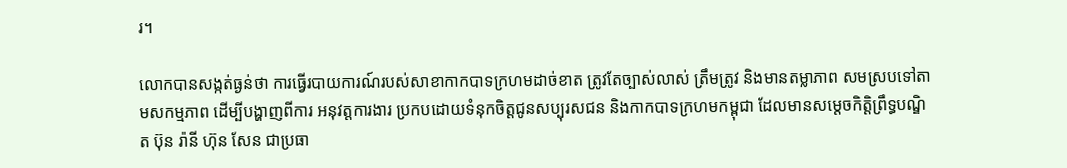រ។

លោកបានសង្កត់ធ្ងន់ថា ការធ្វើរបាយការណ៍របស់សាខាកាកបាទក្រហមដាច់ខាត ត្រូវតែច្បាស់លាស់ ត្រឹមត្រូវ និងមានតម្លាភាព សមស្របទៅតាមសកម្មភាព ដើម្បីបង្ហាញពីការ អនុវត្តការងារ ប្រកបដោយទំនុកចិត្តជូនសប្បុរសជន និងកាកបាទក្រហមកម្ពុជា ដែលមានសម្តេចកិត្ដិព្រឹទ្ធបណ្ឌិត ប៊ុន រ៉ានី ហ៊ុន សែន ជាប្រធា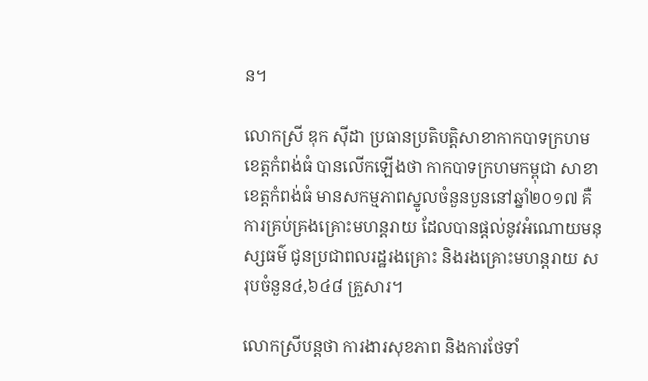ន។

លោកស្រី ឌុក ស៊ីដា ប្រធានប្រតិបត្តិសាខាកាកបាទក្រហមខេត្តកំពង់ធំ បានលើកឡើងថា កាកបាទក្រហមកម្ពុជា សាខាខេត្តកំពង់ធំ មានសកម្មភាពស្នូលចំនួនបួននៅឆ្នាំ២០១៧ គឺ ការគ្រប់គ្រងគ្រោះមហន្តរាយ ដែលបានផ្តល់នូវអំណោយមនុស្សធម៌ ជូនប្រជាពលរដ្ឋរងគ្រោះ និងរងគ្រោះមហន្តរាយ សរុបចំនួន៤,៦៤៨ គ្រួសារ។

លោកស្រីបន្ដថា ការងារសុខភាព និងការថែទាំ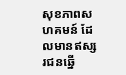សុខភាពសហគមន៍ ដែលមានឥស្សរជនឆ្នើ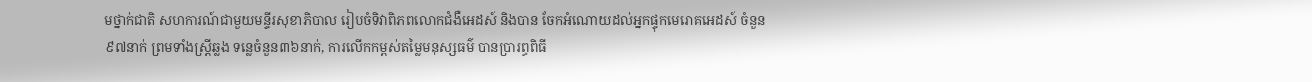មថ្នាក់ជាតិ សហការណ៍ជាមួយមន្ទីរសុខាភិបាល រៀបចំទិវាពិភពលោកជំងឺអេដស៍ និងបាន ចែកអំណោយដល់អ្នកផ្ទុកមេរោគអេដស៍ ចំនួន៩៧នាក់ ព្រមទាំងស្រ្តីឆ្លង ទន្លេចំនួន៣៦នាក់, ការលើកកម្ពស់តម្លៃមនុស្សធម៌ បានប្រារព្ធពិធី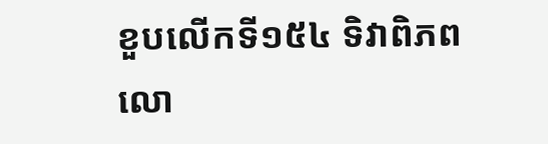ខួបលើកទី១៥៤ ទិវាពិភពលោ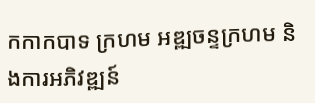កកាកបាទ ក្រហម អឌ្ឍចន្ទក្រហម និងការអភិវឌ្ឍន៍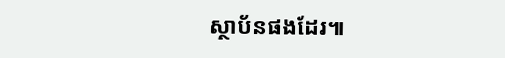ស្ថាប័នផងដែរ៕